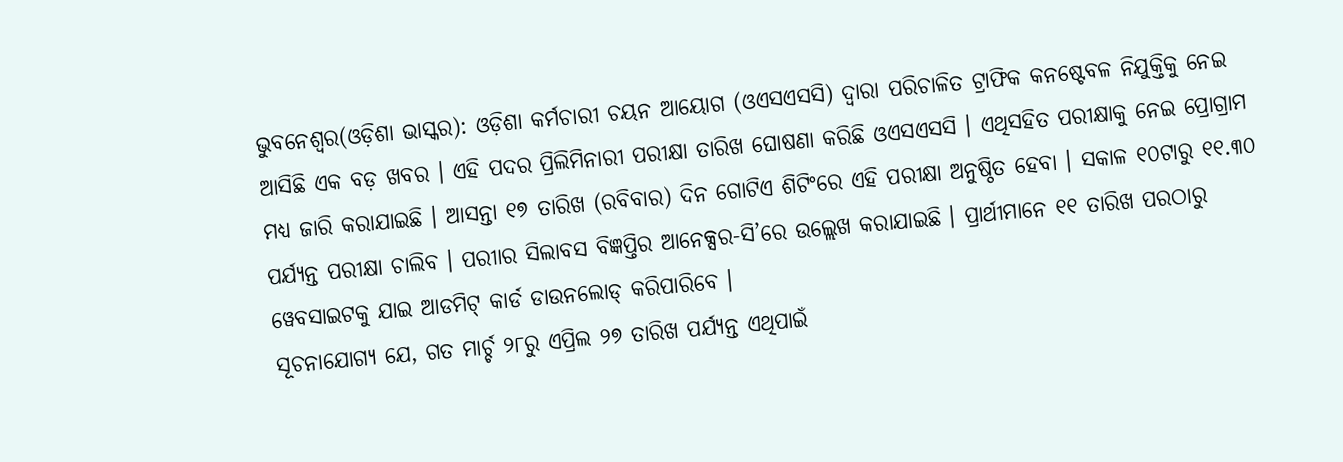ଭୁବନେଶ୍ୱର(ଓଡ଼ିଶା ଭାସ୍କର): ଓଡ଼ିଶା କର୍ମଚାରୀ ଚୟନ ଆୟୋଗ (ଓଏସଏସସି) ଦ୍ୱାରା ପରିଚାଳିତ ଟ୍ରାଫିକ କନଷ୍ଟେବଳ ନିଯୁକ୍ତିକୁ ନେଇ ଆସିଛି ଏକ ବଡ଼ ଖବର । ଏହି ପଦର ପ୍ରିଲିମିନାରୀ ପରୀକ୍ଷା ତାରିଖ ଘୋଷଣା କରିଛି ଓଏସଏସସି । ଏଥିସହିତ ପରୀକ୍ଷାକୁ ନେଇ ପ୍ରୋଗ୍ରାମ ମଧ୍ୟ ଜାରି କରାଯାଇଛି । ଆସନ୍ତା ୧୭ ତାରିଖ (ରବିବାର) ଦିନ ଗୋଟିଏ ଶିଟିଂରେ ଏହି ପରୀକ୍ଷା ଅନୁଷ୍ଠିତ ହେବା । ସକାଳ ୧୦ଟାରୁ ୧୧.୩୦ ପର୍ଯ୍ୟନ୍ତ ପରୀକ୍ଷା ଚାଲିବ । ପରୀାର ସିଲାବସ ବିଜ୍ଞପ୍ତିର ଆନେକ୍ସର-ସି’ରେ ଉଲ୍ଲେଖ କରାଯାଇଛି । ପ୍ରାର୍ଥୀମାନେ ୧୧ ତାରିଖ ପରଠାରୁ ୱେବସାଇଟକୁ ଯାଇ ଆଡମିଟ୍ କାର୍ଡ ଡାଉନଲୋଡ୍ କରିପାରିବେ ।
ସୂଚନାଯୋଗ୍ୟ ଯେ, ଗତ ମାର୍ଚ୍ଚ ୨୮ରୁ ଏପ୍ରିଲ ୨୭ ତାରିଖ ପର୍ଯ୍ୟନ୍ତ ଏଥିପାଇଁ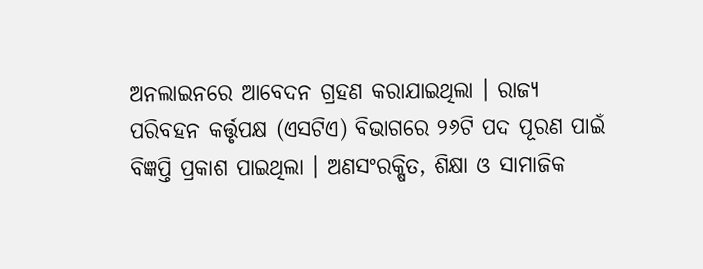ଅନଲାଇନରେ ଆବେଦନ ଗ୍ରହଣ କରାଯାଇଥିଲା । ରାଜ୍ୟ ପରିବହନ କର୍ତ୍ତୃପକ୍ଷ (ଏସଟିଏ) ବିଭାଗରେ ୨୬ଟି ପଦ ପୂରଣ ପାଇଁ ବିଜ୍ଞପ୍ତି ପ୍ରକାଶ ପାଇଥିଲା । ଅଣସଂରକ୍ଷିତ, ଶିକ୍ଷା ଓ ସାମାଜିକ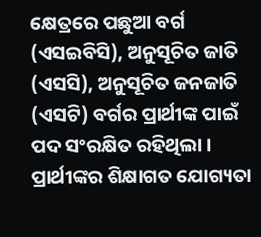କ୍ଷେତ୍ରରେ ପଛୁଆ ବର୍ଗ (ଏସଇବିସି), ଅନୁସୂଚିତ ଜାତି (ଏସସି), ଅନୁସୂଚିତ ଜନଜାତି (ଏସଟି) ବର୍ଗର ପ୍ରାର୍ଥୀଙ୍କ ପାଇଁ ପଦ ସଂରକ୍ଷିତ ରହିଥିଲା । ପ୍ରାର୍ଥୀଙ୍କର ଶିକ୍ଷାଗତ ଯୋଗ୍ୟତା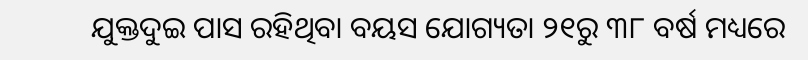ଯୁକ୍ତଦୁଇ ପାସ ରହିଥିବା ବୟସ ଯୋଗ୍ୟତା ୨୧ରୁ ୩୮ ବର୍ଷ ମଧ୍ୟରେ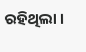ରହିଥିଲା ।